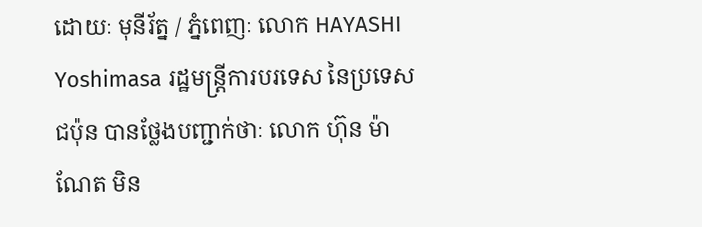ដោយៈ មុនីរ័ត្ន / ភ្នំពេញៈ លោក HAYASHI Yoshimasa រដ្ឋមន្ត្រីការបរទេស នៃប្រទេសជប៉ុន បានថ្លែងបញ្ជាក់ថាៈ លោក ហ៊ុន ម៉ាណែត មិន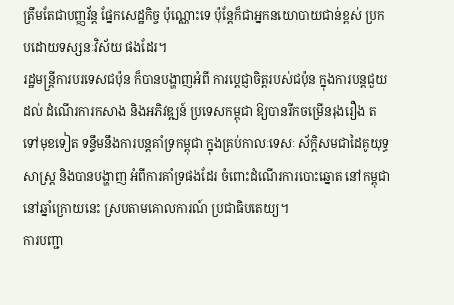ត្រឹមតែជាបញ្ញវ័ន្ត ផ្នែកសេដ្ឋកិច្ច ប៉ុណ្ណោះទេ ប៉ុន្តែក៏ជាអ្នកនយោបាយជាន់ខ្ពស់ ប្រកបដោយទស្សនៈវិស័យ ផងដែរ។
រដ្ឋមន្ត្រីការបរទេសជប៉ុន ក៏បានបង្ហាញអំពី ការប្តេជ្ញាចិត្តរបស់ជប៉ុន ក្នុងការបន្តជួយដល់ ដំណើរការកសាង និងអភិវឌ្ឍន៍ ប្រទេសកម្ពុជា ឱ្យបានរីកចម្រើនរុងរឿង តទៅមុខទៀត ទន្ទឹមនឹងការបន្តគាំទ្រកម្ពុជា ក្នុងគ្រប់កាលៈទេសៈ ស័ក្តិសមជាដៃគូយុទ្ធសាស្ត្រ និងបានបង្ហាញ អំពីការគាំទ្រផងដែរ ចំពោះដំណើរការបោះឆ្នោត នៅកម្ពុជា នៅឆ្នាំក្រោយនេះ ស្របតាមគោលការណ៍ ប្រជាធិបតេយ្យ។
ការបញ្ជា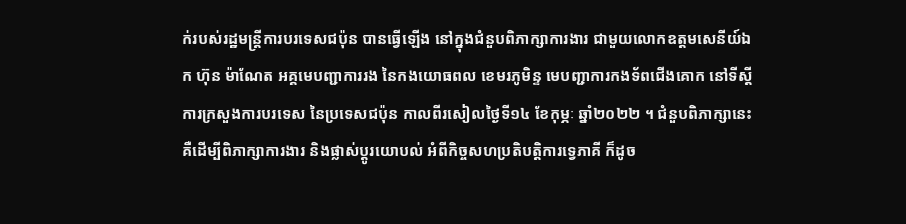ក់របស់រដ្ឋមន្ត្រីការបរទេសជប៉ុន បានធ្វើឡើង នៅក្នុងជំនួបពិភាក្សាការងារ ជាមួយលោកឧត្តមសេនីយ៍ឯក ហ៊ុន ម៉ាណែត អគ្គមេបញ្ជាការរង នៃកងយោធពល ខេមរភូមិន្ទ មេបញ្ជាការកងទ័ពជើងគោក នៅទីស្តីការក្រសួងការបរទេស នៃប្រទេសជប៉ុន កាលពីរសៀលថ្ងៃទី១៤ ខែកុម្ភៈ ឆ្នាំ២០២២ ។ ជំនួបពិភាក្សានេះ គឺដើម្បីពិភាក្សាការងារ និងផ្លាស់ប្តូរយោបល់ អំពីកិច្ចសហប្រតិបត្តិការទ្វេភាគី ក៏ដូច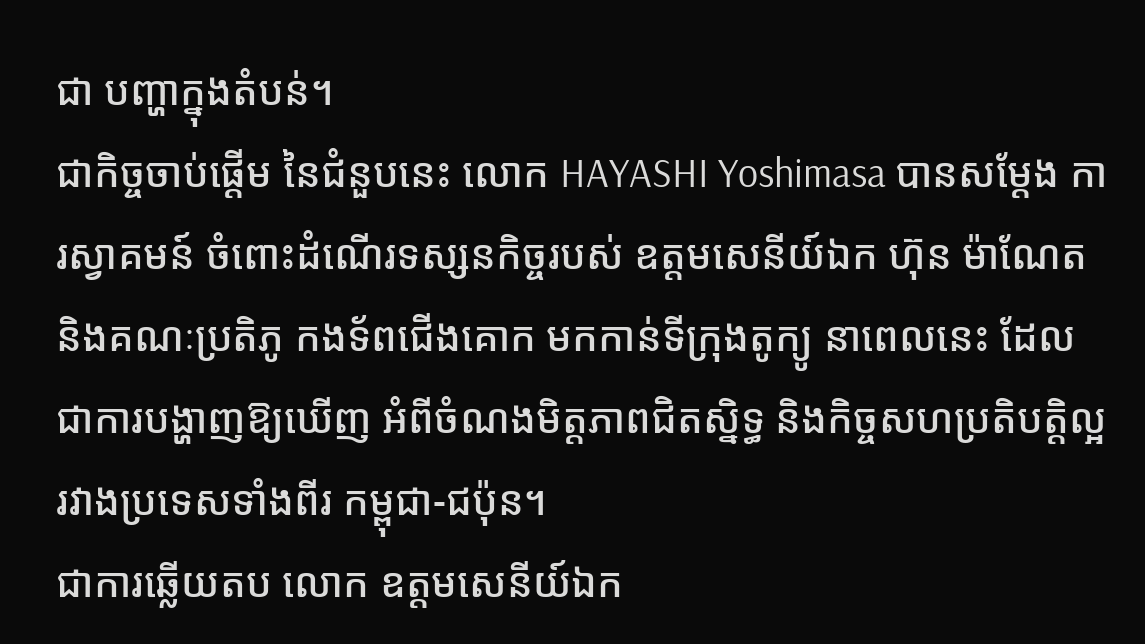ជា បញ្ហាក្នុងតំបន់។
ជាកិច្ចចាប់ផ្តើម នៃជំនួបនេះ លោក HAYASHI Yoshimasa បានសម្តែង ការស្វាគមន៍ ចំពោះដំណើរទស្សនកិច្ចរបស់ ឧត្តមសេនីយ៍ឯក ហ៊ុន ម៉ាណែត និងគណៈប្រតិភូ កងទ័ពជើងគោក មកកាន់ទីក្រុងតូក្យូ នាពេលនេះ ដែលជាការបង្ហាញឱ្យឃើញ អំពីចំណងមិត្តភាពជិតស្និទ្ធ និងកិច្ចសហប្រតិបត្តិល្អ រវាងប្រទេសទាំងពីរ កម្ពុជា-ជប៉ុន។
ជាការឆ្លើយតប លោក ឧត្តមសេនីយ៍ឯក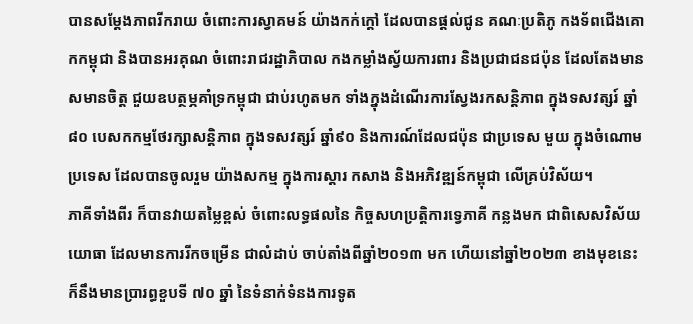បានសម្តែងភាពរីករាយ ចំពោះការស្វាគមន៍ យ៉ាងកក់ក្តៅ ដែលបានផ្តល់ជូន គណៈប្រតិភូ កងទ័ពជើងគោកកម្ពុជា និងបានអរគុណ ចំពោះរាជរដ្ឋាភិបាល កងកម្លាំងស្វ័យការពារ និងប្រជាជនជប៉ុន ដែលតែងមានសមានចិត្ត ជួយឧបត្ថម្ភគាំទ្រកម្ពុជា ជាប់រហូតមក ទាំងក្នុងដំណើរការស្វែងរកសន្តិភាព ក្នុងទសវត្សរ៍ ឆ្នាំ៨០ បេសកកម្មថែរក្សាសន្តិភាព ក្នុងទសវត្សរ៍ ឆ្នាំ៩០ និងការណ៍ដែលជប៉ុន ជាប្រទេស មួយ ក្នុងចំណោមប្រទេស ដែលបានចូលរួម យ៉ាងសកម្ម ក្នុងការស្តារ កសាង និងអភិវឌ្ឍន៍កម្ពុជា លើគ្រប់វិស័យ។
ភាគីទាំងពីរ ក៏បានវាយតម្លៃខ្ពស់ ចំពោះលទ្ធផលនៃ កិច្ចសហប្រត្តិការទ្វេភាគី កន្លងមក ជាពិសេសវិស័យយោធា ដែលមានការរីកចម្រើន ជាលំដាប់ ចាប់តាំងពីឆ្នាំ២០១៣ មក ហើយនៅឆ្នាំ២០២៣ ខាងមុខនេះ ក៏នឹងមានប្រារព្ធខួបទី ៧០ ឆ្នាំ នៃទំនាក់ទំនងការទូត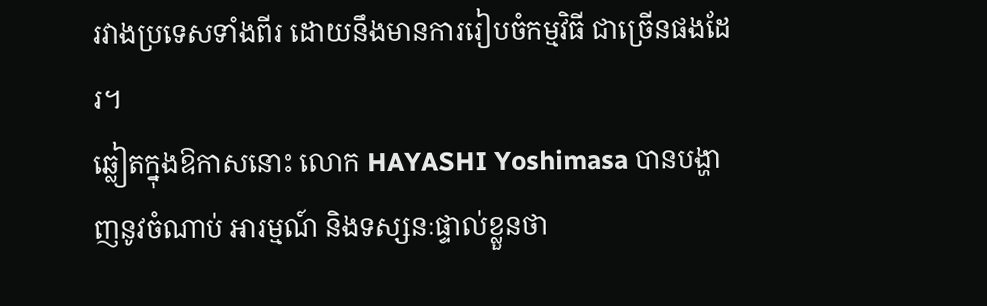រវាងប្រទេសទាំងពីរ ដោយនឹងមានការរៀបចំកម្មវិធី ជាច្រើនផងដែរ។
ឆ្លៀតក្នុងឱកាសនោះ លោក HAYASHI Yoshimasa បានបង្ហាញនូវចំណាប់ អារម្មណ៍ និងទស្សនៈផ្ទាល់ខ្លួនថា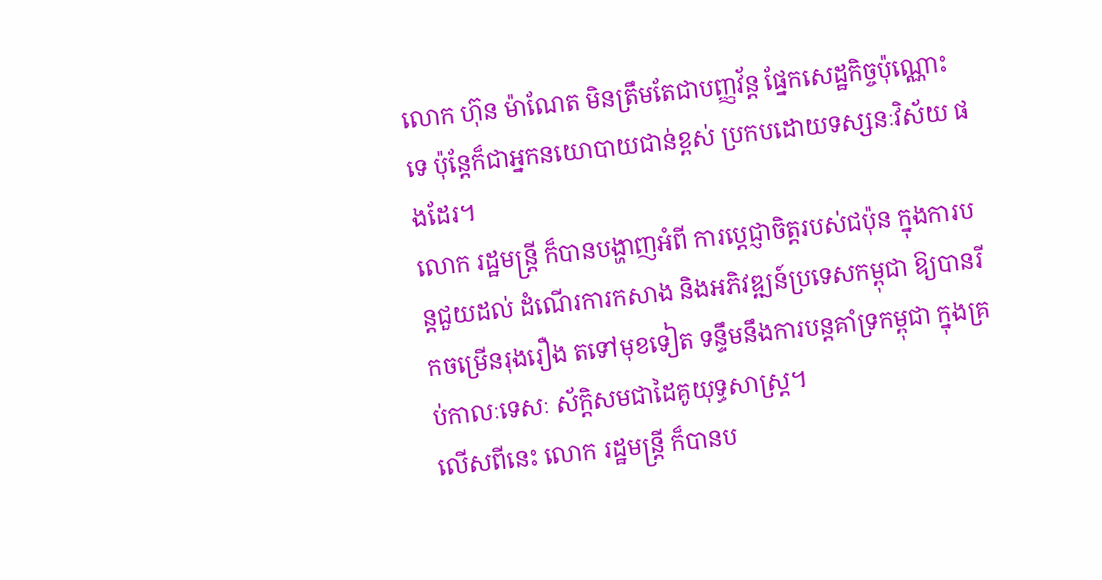លោក ហ៊ុន ម៉ាណែត មិនត្រឹមតែជាបញ្ញវ័ន្ត ផ្នែកសេដ្ឋកិច្ចប៉ុណ្ណោះទេ ប៉ុន្តែក៏ជាអ្នកនយោបាយជាន់ខ្ពស់ ប្រកបដោយទស្សនៈវិស័យ ផងដែរ។
លោក រដ្ឋមន្ត្រី ក៏បានបង្ហាញអំពី ការប្តេជ្ញាចិត្តរបស់ជប៉ុន ក្នុងការបន្តជួយដល់ ដំណើរការកសាង និងអភិវឌ្ឍន៍ប្រទេសកម្ពុជា ឱ្យបានរីកចម្រើនរុងរឿង តទៅមុខទៀត ទន្ទឹមនឹងការបន្តគាំទ្រកម្ពុជា ក្នុងគ្រប់កាលៈទេសៈ ស័ក្តិសមជាដៃគូយុទ្ធសាស្ត្រ។
លើសពីនេះ លោក រដ្ឋមន្ត្រី ក៏បានប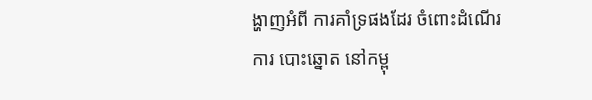ង្ហាញអំពី ការគាំទ្រផងដែរ ចំពោះដំណើរការ បោះឆ្នោត នៅកម្ពុ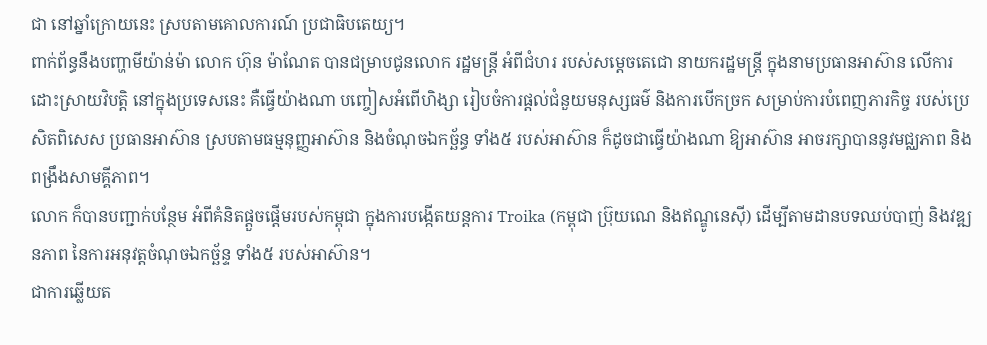ជា នៅឆ្នាំក្រោយនេះ ស្របតាមគោលការណ៍ ប្រជាធិបតេយ្យ។
ពាក់ព័ន្ធនឹងបញ្ហាមីយ៉ាន់ម៉ា លោក ហ៊ុន ម៉ាណែត បានជម្រាបជូនលោក រដ្ឋមន្ត្រី អំពីជំហរ របស់សម្តេចតេជោ នាយករដ្ឋមន្ត្រី ក្នុងនាមប្រធានអាស៊ាន លើការដោះស្រាយវិបត្តិ នៅក្នុងប្រទេសនេះ គឺធ្វើយ៉ាងណា បញ្ចៀសអំពើហិង្សា រៀបចំការផ្តល់ជំនួយមនុស្សធម៌ និងការបើកច្រក សម្រាប់ការបំពេញភារកិច្ច របស់ប្រេសិតពិសេស ប្រធានអាស៊ាន ស្របតាមធម្មនុញ្ញអាស៊ាន និងចំណុចឯកច្ឆ័ន្ធ ទាំង៥ របស់អាស៊ាន ក៏ដូចជាធ្វើយ៉ាងណា ឱ្យអាស៊ាន អាចរក្សាបាននូវមជ្ឈភាព និងពង្រឹងសាមគ្គីភាព។
លោក ក៏បានបញ្ជាក់បន្ថែម អំពីគំនិតផ្តួចផ្តើមរបស់កម្ពុជា ក្នុងការបង្កើតយន្តការ Troika (កម្ពុជា ប្រ៊ុយណេ និងឥណ្ឌូនេស៊ី) ដើម្បីតាមដានបទឈប់បាញ់ និងវឌ្ឍនភាព នៃការអនុវត្តចំណុចឯកច្ឆ័ន្ទ ទាំង៥ របស់អាស៊ាន។
ជាការឆ្លើយត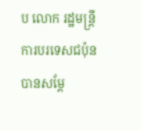ប លោក រដ្ឋមន្ត្រីការបរទេសជប៉ុន បានសម្តែ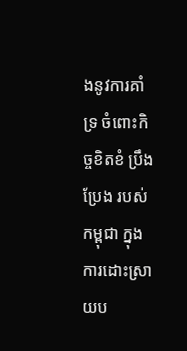ងនូវការគាំទ្រ ចំពោះកិច្ចខិតខំ ប្រឹងប្រែង របស់កម្ពុជា ក្នុងការដោះស្រាយប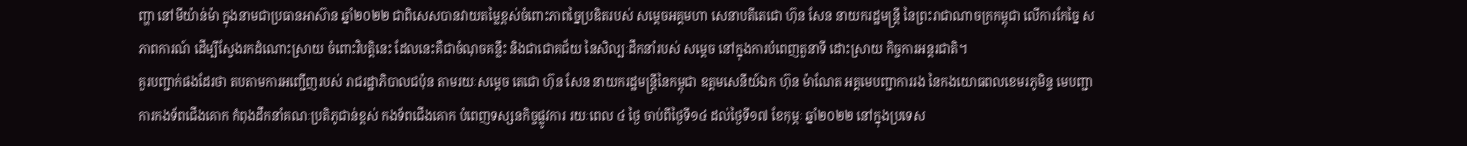ញ្ហា នៅមីយ៉ាន់ម៉ា ក្នុងនាមជាប្រធានអាស៊ាន ឆ្នាំ២០២២ ជាពិសេសបានវាយតម្លៃខ្ពស់ចំពោះភាពច្នៃប្រឌិតរបស់ សម្តេចអគ្គមហា សេនាបតីតេជោ ហ៊ុន សែន នាយករដ្ឋមន្ត្រី នៃព្រះរាជាណាចក្រកម្ពុជា លើការកែច្នៃ សភាពការណ៍ ដើម្បីស្វែងរកដំណោះស្រាយ ចំពោះវិបត្តិនេះ ដែលនេះគឺជាចំណុចគន្លឹះ និងជាជោគជ័យ នៃសិល្បៈដឹកនាំរបស់ សម្តេច នៅក្នុងការបំពេញតួនាទី ដោះស្រាយ កិច្ចការអន្តរជាតិ។
គួរបញ្ជាក់ផងដែរថា តបតាមការអញ្ជើញរបស់ រាជរដ្ឋាភិបាលជប៉ុន តាមរយៈសម្តេច តេជោ ហ៊ុន សែន នាយករដ្ឋមន្ត្រីនៃកម្ពុជា ឧត្តមសេនីយ៍ឯក ហ៊ុន ម៉ាណែត អគ្គមេបញ្ជាការរង នៃកងយោធពលខេមរភូមិន្ទ មេបញ្ជាការកងទ័ពជើងគោក កំពុងដឹកនាំគណៈប្រតិភូជាន់ខ្ពស់ កងទ័ពជើងគោក បំពេញទស្សនកិច្ចផ្លូវការ រយៈពេល ៤ ថ្ងៃ ចាប់ពីថ្ងៃទី១៤ ដល់ថ្ងៃទី១៧ ខែកុម្ភៈ ឆ្នាំ២០២២ នៅក្នុងប្រទេស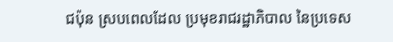ជប៉ុន ស្របពេលដែល ប្រមុខរាជរដ្ឋាភិបាល នៃប្រទេស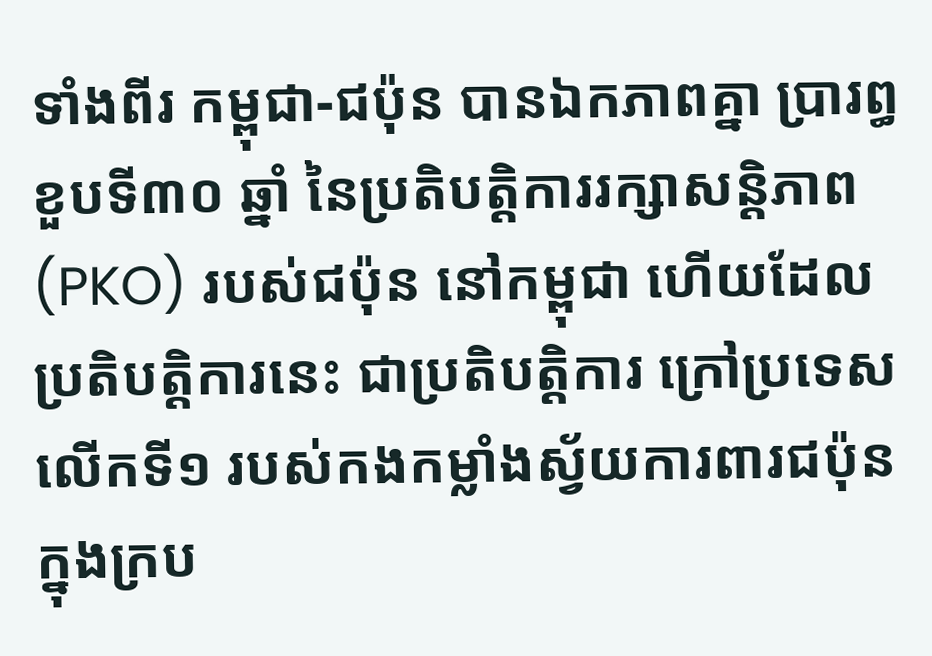ទាំងពីរ កម្ពុជា-ជប៉ុន បានឯកភាពគ្នា ប្រារព្ធខួបទី៣០ ឆ្នាំ នៃប្រតិបត្តិការរក្សាសន្តិភាព (PKO) របស់ជប៉ុន នៅកម្ពុជា ហើយដែលប្រតិបត្តិការនេះ ជាប្រតិបត្តិការ ក្រៅប្រទេសលើកទី១ របស់កងកម្លាំងស្វ័យការពារជប៉ុន ក្នុងក្រប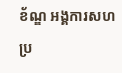ខ័ណ្ឌ អង្គការសហប្រ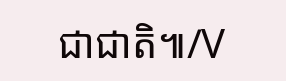ជាជាតិ៕/V